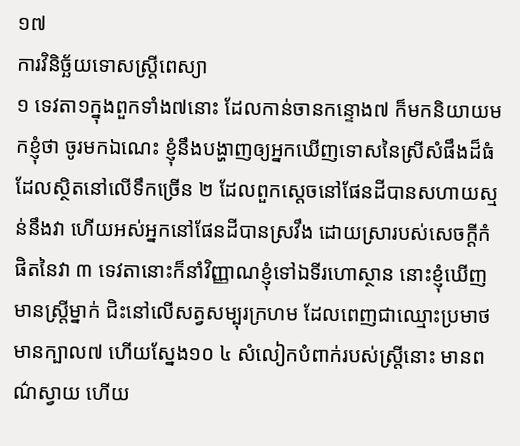១៧
ការវិនិច្ឆ័យទោសស្ត្រីពេស្យា
១ ទេវតា១ក្នុងពួកទាំង៧នោះ ដែលកាន់ចានកន្ទោង៧ ក៏មកនិយាយមកខ្ញុំថា ចូរមកឯណេះ ខ្ញុំនឹងបង្ហាញឲ្យអ្នកឃើញទោសនៃស្រីសំផឹងដ៏ធំ ដែលស្ថិតនៅលើទឹកច្រើន ២ ដែលពួកស្តេចនៅផែនដីបានសហាយស្មន់នឹងវា ហើយអស់អ្នកនៅផែនដីបានស្រវឹង ដោយស្រារបស់សេចក្តីកំផិតនៃវា ៣ ទេវតានោះក៏នាំវិញ្ញាណខ្ញុំទៅឯទីរហោស្ថាន នោះខ្ញុំឃើញមានស្ត្រីម្នាក់ ជិះនៅលើសត្វសម្បុរក្រហម ដែលពេញជាឈ្មោះប្រមាថ មានក្បាល៧ ហើយស្នែង១០ ៤ សំលៀកបំពាក់របស់ស្ត្រីនោះ មានពណ៌ស្វាយ ហើយ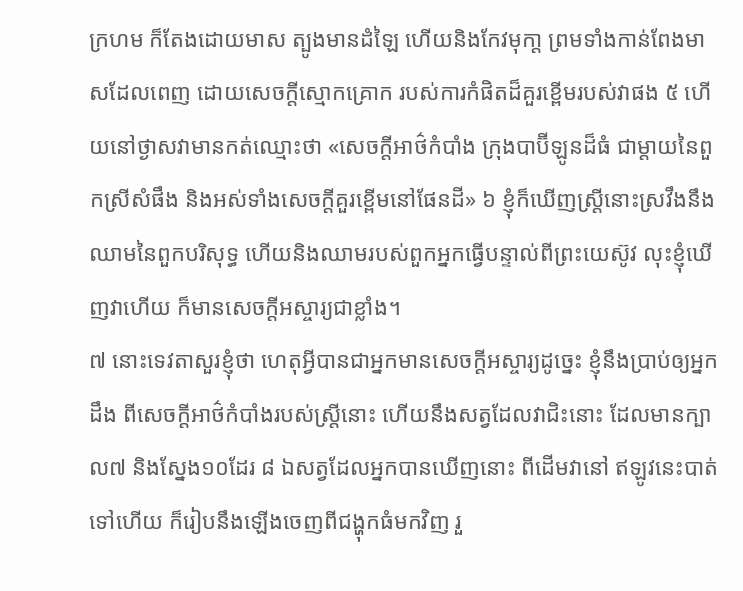ក្រហម ក៏តែងដោយមាស ត្បូងមានដំឡៃ ហើយនិងកែវមុកា្ត ព្រមទាំងកាន់ពែងមាសដែលពេញ ដោយសេចក្តីស្មោកគ្រោក របស់ការកំផិតដ៏គួរខ្ពើមរបស់វាផង ៥ ហើយនៅថ្ងាសវាមានកត់ឈ្មោះថា «សេចក្តីអាថ៌កំបាំង ក្រុងបាប៊ីឡូនដ៏ធំ ជាម្តាយនៃពួកស្រីសំផឹង និងអស់ទាំងសេចក្តីគួរខ្ពើមនៅផែនដី» ៦ ខ្ញុំក៏ឃើញស្ត្រីនោះស្រវឹងនឹងឈាមនៃពួកបរិសុទ្ធ ហើយនិងឈាមរបស់ពួកអ្នកធ្វើបន្ទាល់ពីព្រះយេស៊ូវ លុះខ្ញុំឃើញវាហើយ ក៏មានសេចក្តីអស្ចារ្យជាខ្លាំង។
៧ នោះទេវតាសួរខ្ញុំថា ហេតុអ្វីបានជាអ្នកមានសេចក្តីអស្ចារ្យដូច្នេះ ខ្ញុំនឹងប្រាប់ឲ្យអ្នកដឹង ពីសេចក្តីអាថ៌កំបាំងរបស់ស្ត្រីនោះ ហើយនឹងសត្វដែលវាជិះនោះ ដែលមានក្បាល៧ និងស្នែង១០ដែរ ៨ ឯសត្វដែលអ្នកបានឃើញនោះ ពីដើមវានៅ ឥឡូវនេះបាត់ទៅហើយ ក៏រៀបនឹងឡើងចេញពីជង្ហុកធំមកវិញ រួ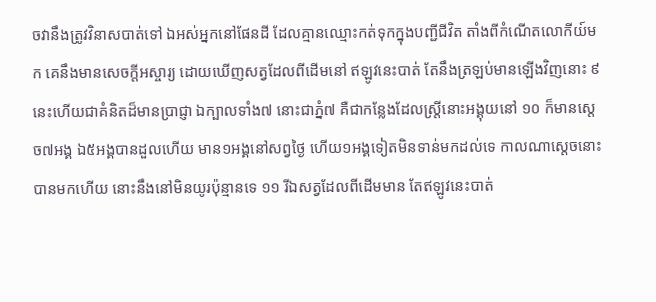ចវានឹងត្រូវវិនាសបាត់ទៅ ឯអស់អ្នកនៅផែនដី ដែលគ្មានឈ្មោះកត់ទុកក្នុងបញ្ជីជីវិត តាំងពីកំណើតលោកីយ៍មក គេនឹងមានសេចក្តីអស្ចារ្យ ដោយឃើញសត្វដែលពីដើមនៅ ឥឡូវនេះបាត់ តែនឹងត្រឡប់មានឡើងវិញនោះ ៩ នេះហើយជាគំនិតដ៏មានប្រាជ្ញា ឯក្បាលទាំង៧ នោះជាភ្នំ៧ គឺជាកន្លែងដែលស្ត្រីនោះអង្គុយនៅ ១០ ក៏មានស្តេច៧អង្គ ឯ៥អង្គបានដួលហើយ មាន១អង្គនៅសព្វថ្ងៃ ហើយ១អង្គទៀតមិនទាន់មកដល់ទេ កាលណាស្តេចនោះបានមកហើយ នោះនឹងនៅមិនយូរប៉ុន្មានទេ ១១ រីឯសត្វដែលពីដើមមាន តែឥឡូវនេះបាត់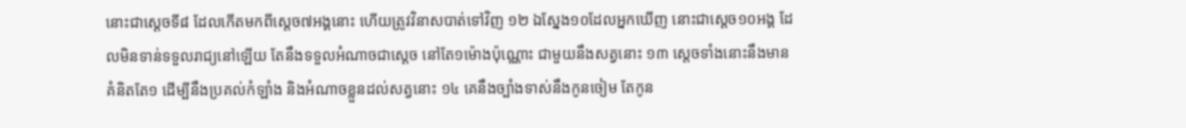នោះជាស្តេចទី៨ ដែលកើតមកពីស្តេច៧អង្គនោះ ហើយត្រូវវិនាសបាត់ទៅវិញ ១២ ឯស្នែង១០ដែលអ្នកឃើញ នោះជាស្តេច១០អង្គ ដែលមិនទាន់ទទួលរាជ្យនៅឡើយ តែនឹងទទួលអំណាចជាស្តេច នៅតែ១ម៉ោងប៉ុណ្ណោះ ជាមួយនឹងសត្វនោះ ១៣ ស្តេចទាំងនោះនឹងមានគំនិតតែ១ ដើម្បីនឹងប្រគល់កំឡាំង និងអំណាចខ្លួនដល់សត្វនោះ ១៤ គេនឹងច្បាំងទាស់នឹងកូនចៀម តែកូន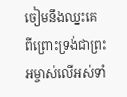ចៀមនឹងឈ្នះគេ ពីព្រោះទ្រង់ជាព្រះអម្ចាស់លើអស់ទាំ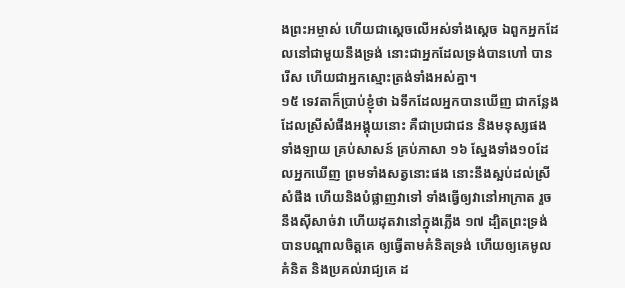ងព្រះអម្ចាស់ ហើយជាស្តេចលើអស់ទាំងស្តេច ឯពួកអ្នកដែលនៅជាមួយនឹងទ្រង់ នោះជាអ្នកដែលទ្រង់បានហៅ បានរើស ហើយជាអ្នកស្មោះត្រង់ទាំងអស់គ្នា។
១៥ ទេវតាក៏ប្រាប់ខ្ញុំថា ឯទឹកដែលអ្នកបានឃើញ ជាកន្លែងដែលស្រីសំផឹងអង្គុយនោះ គឺជាប្រជាជន និងមនុស្សផងទាំងឡាយ គ្រប់សាសន៍ គ្រប់ភាសា ១៦ ស្នែងទាំង១០ដែលអ្នកឃើញ ព្រមទាំងសត្វនោះផង នោះនឹងស្អប់ដល់ស្រីសំផឹង ហើយនិងបំផ្លាញវាទៅ ទាំងធ្វើឲ្យវានៅអាក្រាត រួចនឹងស៊ីសាច់វា ហើយដុតវានៅក្នុងភ្លើង ១៧ ដ្បិតព្រះទ្រង់បានបណ្តាលចិត្តគេ ឲ្យធ្វើតាមគំនិតទ្រង់ ហើយឲ្យគេមូលគំនិត និងប្រគល់រាជ្យគេ ដ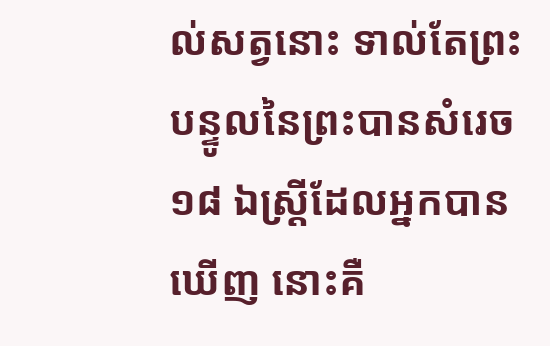ល់សត្វនោះ ទាល់តែព្រះបន្ទូលនៃព្រះបានសំរេច ១៨ ឯស្ត្រីដែលអ្នកបានឃើញ នោះគឺ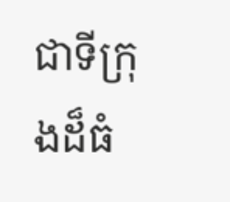ជាទីក្រុងដ៏ធំ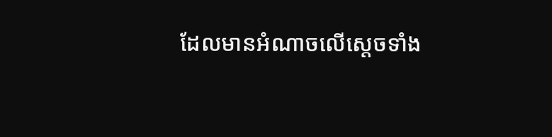ដែលមានអំណាចលើស្តេចទាំង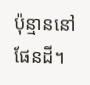ប៉ុន្មាននៅផែនដី។